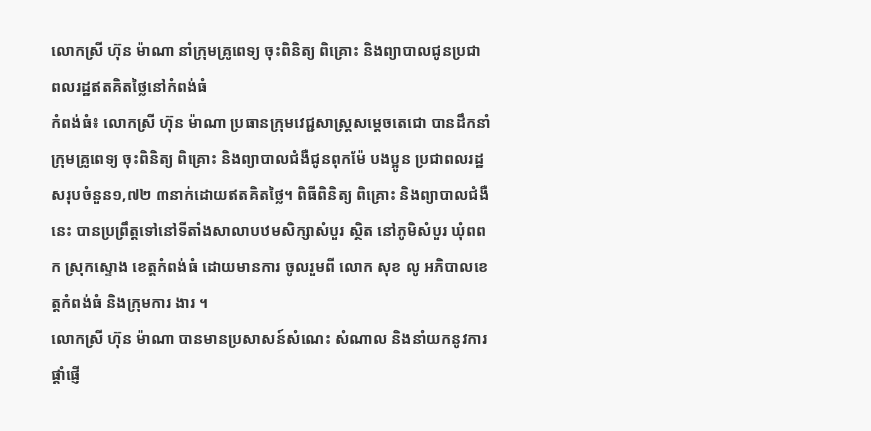លោកស្រី ហ៊ុន ម៉ាណា នាំក្រុមគ្រូពេទ្យ ចុះពិនិត្យ ពិគ្រោះ និងព្យាបាលជូនប្រជាពលរដ្ឋឥតគិតថ្លៃនៅកំពង់ធំ
កំពង់ធំ៖ លោកស្រី ហ៊ុន ម៉ាណា ប្រធានក្រុមវេជ្ជសាស្ត្រសម្តេចតេជោ បានដឹកនាំក្រុមគ្រូពេទ្យ ចុះពិនិត្យ ពិគ្រោះ និងព្យាបាលជំងឺជូនពុកម៉ែ បងប្អូន ប្រជាពលរដ្ឋ សរុបចំនួន១,៧២ ៣នាក់ដោយឥតគិតថ្លៃ។ ពិធីពិនិត្យ ពិគ្រោះ និងព្យាបាលជំងឺនេះ បានប្រព្រឹត្តទៅនៅទីតាំងសាលាបឋមសិក្សាសំបួរ ស្ថិត នៅភូមិសំបួរ ឃុំពពក ស្រុកស្ទោង ខេត្តកំពង់ធំ ដោយមានការ ចូលរួមពី លោក សុខ លូ អភិបាលខេត្តកំពង់ធំ និងក្រុមការ ងារ ។
លោកស្រី ហ៊ុន ម៉ាណា បានមានប្រសាសន៍សំណេះ សំណាល និងនាំយកនូវការផ្តាំផ្ញើ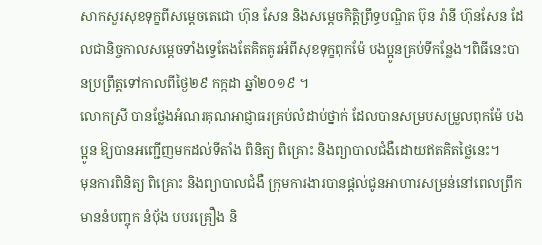សាកសួរសុខទុក្ខពីសម្តេចតេជោ ហ៊ុន សែន និងសម្តេចកិត្តិព្រឹទ្ធបណ្ឌិត ប៊ុន រ៉ានី ហ៊ុនសែន ដែលជានិច្ចកាលសម្តេចទាំងទ្វេតែងតែគិតគូរអំពីសុខទុក្ខពុកម៉ែ បងប្អូនគ្រប់ទីកន្លែង។ពិធីនេះបានប្រព្រឹត្ដទៅកាលពីថ្ងៃ២៩ កក្កដា ឆ្នាំ២០១៩ ។
លោកស្រី បានថ្លែងអំណរគុណអាជ្ញាធរគ្រប់លំដាប់ថ្នាក់ ដែលបានសម្របសម្រួលពុកម៉ែ បងប្អូន ឱ្យបានអញ្ជើញមកដល់ទីតាំង ពិនិត្យ ពិគ្រោះ និងព្យាបាលជំងឺដោយឥតគិតថ្លៃនេះ។
មុនការពិនិត្យ ពិគ្រោះ និងព្យាបាលជំងឺ ក្រុមការងារបានផ្តល់ជូនអាហារសម្រន់នៅពេលព្រឹក មាននំបញ្ចុក នំបុ័ង បបរគ្រឿង និ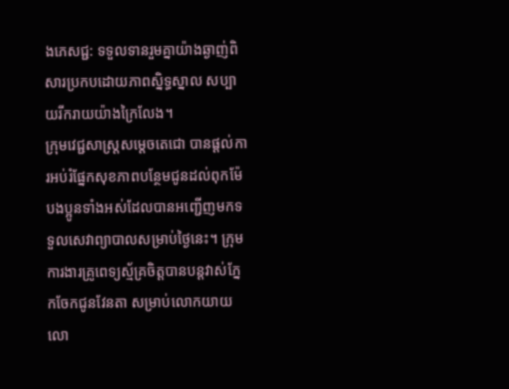ងភេសជ្ជ: ទទួលទានរួមគ្នាយ៉ាងឆ្ងាញ់ពិសារប្រកបដោយភាពស្និទ្ធស្នាល សប្បាយរីករាយយ៉ាងក្រៃលែង។
ក្រុមវេជ្ជសាស្ត្រសម្តេចតេជោ បានផ្តល់ការអប់រំផ្នែកសុខភាពបន្ថែមជូនដល់ពុកម៉ែ បងប្អូនទាំងអស់ដែលបានអញ្ជើញមកទទួលសេវាព្យាបាលសម្រាប់ថ្ងៃនេះ។ ក្រុមការងារគ្រូពេទ្យស្ម័គ្រចិត្តបានបន្តវាស់ភ្នែកចែកជូនវែនតា សម្រាប់លោកយាយ លោ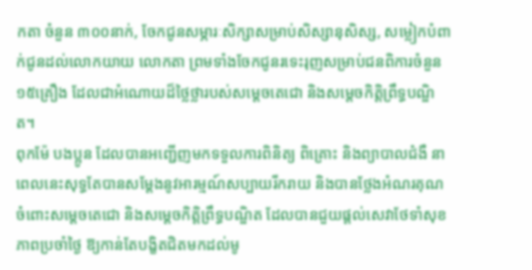កតា ចំនួន ៣០០នាក់, ចែកជូនសម្ភារៈសិក្សាសម្រាប់សិស្សានុសិស្ស, សម្លៀកបំពាក់ជូនដល់លោកយាយ លោកតា ព្រមទាំងចែកជូនរទេះរុញសម្រាប់ជនពិការចំនួន ១៥គ្រឿង ដែលជាអំណោយដ៏ថ្លៃថ្លារបស់សម្តេចតេជោ និងសម្តេចកិត្តិព្រឹទ្ធបណ្ឌិត។
ពុកម៉ែ បងប្អូន ដែលបានអញ្ជើញមកទទួលការពិនិត្យ ពិគ្រោះ និងព្យាបាលជំងឺ នាពេលនេះសុទ្ធតែបានសម្តែងនូវអារម្មណ៍សប្បាយរីករាយ និងបានថ្លែងអំណរគុណចំពោះសម្តេចតេជោ និងសម្តេចកិត្តិព្រឹទ្ធបណ្ឌិត ដែលបានជួយផ្តល់សេវាថែទាំសុខភាពប្រចាំថ្ងៃ ឱ្យកាន់តែបង្ខិតជិតមកដល់មូ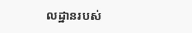លដ្ឋានរបស់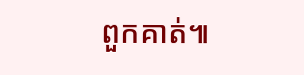ពួកគាត់៕